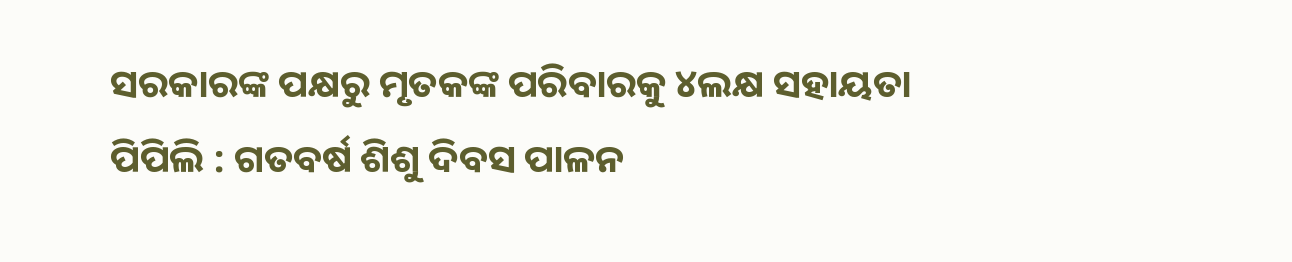ସରକାରଙ୍କ ପକ୍ଷରୁ ମୃତକଙ୍କ ପରିବାରକୁ ୪ଲକ୍ଷ ସହାୟତା
ପିପିଲି : ଗତବର୍ଷ ଶିଶୁ ଦିବସ ପାଳନ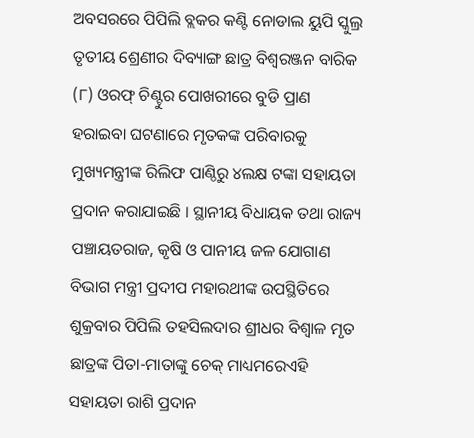ଅବସରରେ ପିପିଲି ବ୍ଲକର କଣ୍ଟି ନୋଡାଲ ୟୁପି ସ୍କୁଲ୍ର ତୃତୀୟ ଶ୍ରେଣୀର ଦିବ୍ୟାଙ୍ଗ ଛାତ୍ର ବିଶ୍ୱରଞ୍ଜନ ବାରିକ (୮) ଓରଫ୍ ଚିଣ୍ଟୁର ପୋଖରୀରେ ବୁଡି ପ୍ରାଣ ହରାଇବା ଘଟଣାରେ ମୃତକଙ୍କ ପରିବାରକୁ ମୁଖ୍ୟମନ୍ତ୍ରୀଙ୍କ ରିଲିଫ ପାଣ୍ଠିରୁ ୪ଲକ୍ଷ ଟଙ୍କା ସହାୟତା ପ୍ରଦାନ କରାଯାଇଛି । ସ୍ଥାନୀୟ ବିଧାୟକ ତଥା ରାଜ୍ୟ ପଞ୍ଚାୟତରାଜ, କୃଷି ଓ ପାନୀୟ ଜଳ ଯୋଗାଣ ବିଭାଗ ମନ୍ତ୍ରୀ ପ୍ରଦୀପ ମହାରଥୀଙ୍କ ଉପସ୍ଥିତିରେ ଶୁକ୍ରବାର ପିପିଲି ତହସିଲଦାର ଶ୍ରୀଧର ବିଶ୍ୱାଳ ମୃତ ଛାତ୍ରଙ୍କ ପିତା-ମାତାଙ୍କୁ ଚେକ୍ ମାଧ୍ୟମରେଏହି ସହାୟତା ରାଶି ପ୍ରଦାନ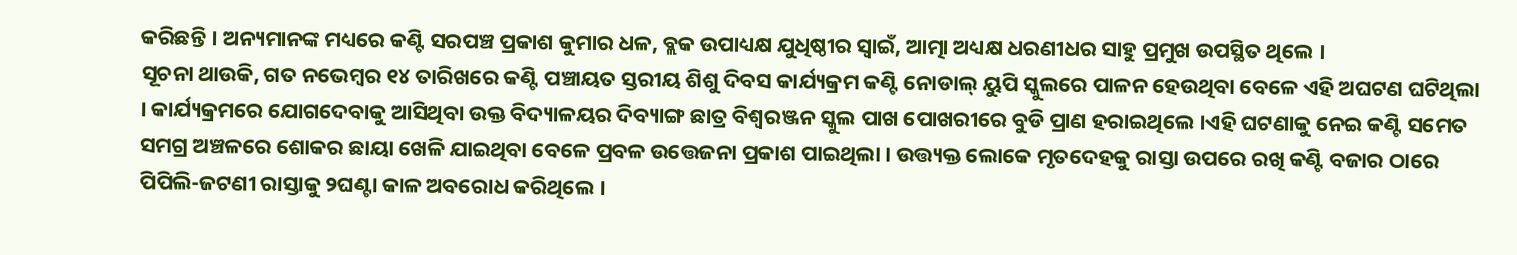କରିଛନ୍ତି । ଅନ୍ୟମାନଙ୍କ ମଧ୍ୟରେ କଣ୍ଟି ସରପଞ୍ଚ ପ୍ରକାଶ କୁମାର ଧଳ, ବ୍ଲକ ଉପାଧ୍ୟକ୍ଷ ଯୁଧିଷ୍ଠୀର ସ୍ୱାଇଁ, ଆତ୍ମା ଅଧ୍ୟକ୍ଷ ଧରଣୀଧର ସାହୁ ପ୍ରମୁଖ ଉପସ୍ଥିତ ଥିଲେ ।
ସୂଚନା ଥାଉକି, ଗତ ନଭେମ୍ବର ୧୪ ତାରିଖରେ କଣ୍ଟି ପଞ୍ଚାୟତ ସ୍ତରୀୟ ଶିଶୁ ଦିବସ କାର୍ଯ୍ୟକ୍ରମ କଣ୍ଟି ନୋଡାଲ୍ ୟୁପି ସ୍କୁଲରେ ପାଳନ ହେଉଥିବା ବେଳେ ଏହି ଅଘଟଣ ଘଟିଥିଲା । କାର୍ଯ୍ୟକ୍ରମରେ ଯୋଗଦେବାକୁ ଆସିଥିବା ଉକ୍ତ ବିଦ୍ୟାଳୟର ଦିବ୍ୟାଙ୍ଗ ଛାତ୍ର ବିଶ୍ୱରଞ୍ଜନ ସ୍କୁଲ ପାଖ ପୋଖରୀରେ ବୁଡି ପ୍ରାଣ ହରାଇଥିଲେ ।ଏହି ଘଟଣାକୁ ନେଇ କଣ୍ଟି ସମେତ ସମଗ୍ର ଅଞ୍ଚଳରେ ଶୋକର ଛାୟା ଖେଳି ଯାଇଥିବା ବେଳେ ପ୍ରବଳ ଉତ୍ତେଜନା ପ୍ରକାଶ ପାଇଥିଲା । ଉତ୍ତ୍ୟକ୍ତ ଲୋକେ ମୃତଦେହକୁ ରାସ୍ତା ଉପରେ ରଖି କଣ୍ଟି ବଜାର ଠାରେ ପିପିଲି-ଜଟଣୀ ରାସ୍ତାକୁ ୨ଘଣ୍ଟା କାଳ ଅବରୋଧ କରିଥିଲେ ।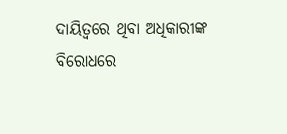ଦାୟିତ୍ୱରେ ଥିବା ଅଧିକାରୀଙ୍କ ବିରୋଧରେ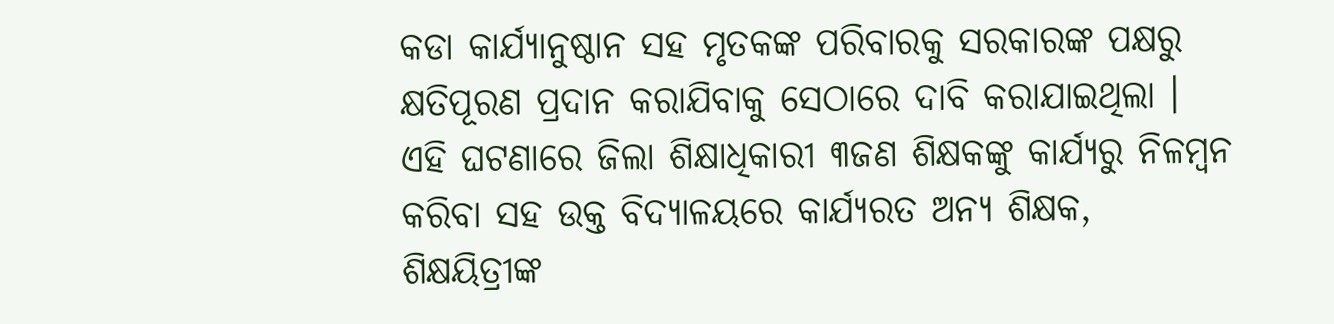କଡା କାର୍ଯ୍ୟାନୁଷ୍ଠାନ ସହ ମୃତକଙ୍କ ପରିବାରକୁ ସରକାରଙ୍କ ପକ୍ଷରୁ କ୍ଷତିପୂରଣ ପ୍ରଦାନ କରାଯିବାକୁ ସେଠାରେ ଦାବି କରାଯାଇଥିଲା । ଏହି ଘଟଣାରେ ଜିଲା ଶିକ୍ଷାଧିକାରୀ ୩ଜଣ ଶିକ୍ଷକଙ୍କୁ କାର୍ଯ୍ୟରୁ ନିଳମ୍ବନ କରିବା ସହ ଉକ୍ତ ବିଦ୍ୟାଳୟରେ କାର୍ଯ୍ୟରତ ଅନ୍ୟ ଶିକ୍ଷକ, ଶିକ୍ଷୟିତ୍ରୀଙ୍କ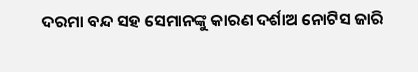ଦରମା ବନ୍ଦ ସହ ସେମାନଙ୍କୁ କାରଣ ଦର୍ଶାଅ ନୋଟିସ ଜାରି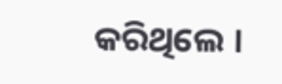କରିଥିଲେ ।